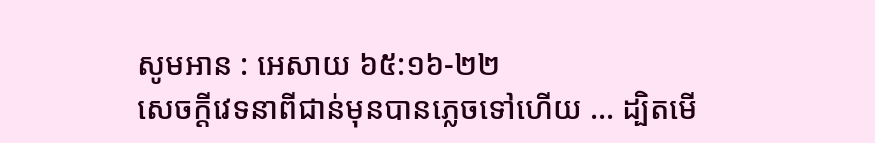សូមអាន : អេសាយ ៦៥:១៦-២២
សេចក្តីវេទនាពីជាន់មុនបានភ្លេចទៅហើយ … ដ្បិតមើ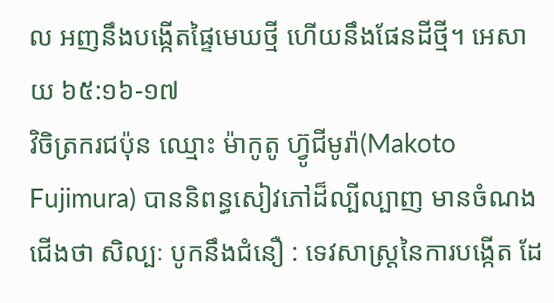ល អញនឹងបង្កើតផ្ទៃមេឃថ្មី ហើយនឹងផែនដីថ្មី។ អេសាយ ៦៥:១៦-១៧
វិចិត្រករជប៉ុន ឈ្មោះ ម៉ាកូតូ ហ្វ៊ូជីមូរ៉ា(Makoto Fujimura) បាននិពន្ធសៀវភៅដ៏ល្បីល្បាញ មានចំណងជើងថា សិល្បៈ បូកនឹងជំនឿ : ទេវសាស្ត្រនៃការបង្កើត ដែ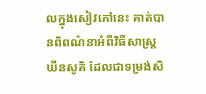លក្នុងសៀវភៅនេះ គាត់បានពិពណ៌នាអំពីវិធីសាស្ត្រឃីនសូគិ ដែលជាទម្រង់សិ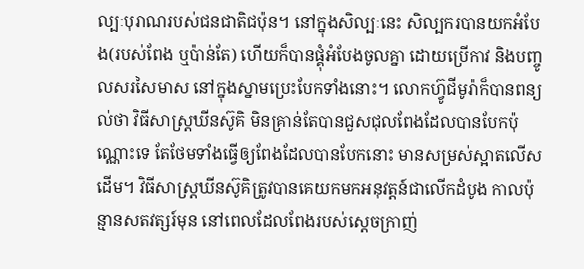ល្បៈបុរាណរបស់ជនជាតិជប៉ុន។ នៅក្នុងសិល្បៈនេះ សិល្បករបានយកអំបែង(របស់ពែង ឬប៉ាន់តែ) ហើយក៏បានផ្គុំអំបែងចូលគ្នា ដោយប្រើកាវ និងបញ្ចូលសរសៃមាស នៅក្នុងស្នាមប្រេះបែកទាំងនោះ។ លោកហ្វ៊ូជីមូរ៉ាក៏បានពន្យល់ថា វិធីសាស្រ្តឃីនស៊ូគិ មិនគ្រាន់តែបានជួសជុលពែងដែលបានបែកប៉ុណ្ណោះទេ តែថែមទាំងធ្វើឲ្យពែងដែលបានបែកនោះ មានសម្រស់ស្អាតលើសដើម។ វិធីសាស្រ្តឃីនស៊ូគិត្រូវបានគេយកមកអនុវត្តន៍ជាលើកដំបូង កាលប៉ុន្មានសតវត្សរ៍មុន នៅពេលដែលពែងរបស់ស្តេចក្រាញ់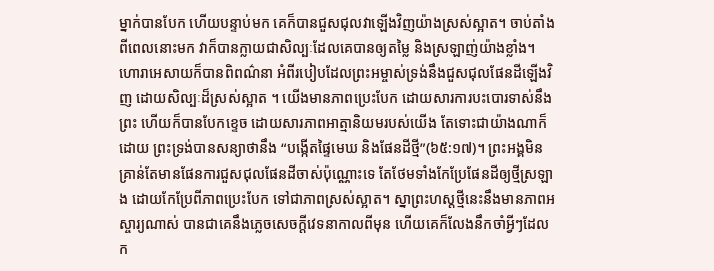ម្នាក់បានបែក ហើយបន្ទាប់មក គេក៏បានជួសជុលវាឡើងវិញយ៉ាងស្រស់ស្អាត។ ចាប់តាំងពីពេលនោះមក វាក៏បានក្លាយជាសិល្បៈដែលគេបានឲ្យតម្លៃ និងស្រឡាញ់យ៉ាងខ្លាំង។
ហោរាអេសាយក៏បានពិពណ៌នា អំពីរបៀបដែលព្រះអម្ចាស់ទ្រង់នឹងជួសជុលផែនដីឡើងវិញ ដោយសិល្បៈដ៏ស្រស់ស្អាត ។ យើងមានភាពប្រេះបែក ដោយសារការបះបោរទាស់នឹងព្រះ ហើយក៏បានបែកខ្ទេច ដោយសារភាពអាត្មានិយមរបស់យើង តែទោះជាយ៉ាងណាក៏ដោយ ព្រះទ្រង់បានសន្យាថានឹង “បង្កើតផ្ទៃមេឃ និងផែនដីថ្មី”(៦៥:១៧)។ ព្រះអង្គមិនគ្រាន់តែមានផែនការជួសជុលផែនដីចាស់ប៉ុណ្ណោះទេ តែថែមទាំងកែប្រែផែនដីឲ្យថ្មីស្រឡាង ដោយកែប្រែពីភាពប្រេះបែក ទៅជាភាពស្រស់ស្អាត។ ស្នាព្រះហស្តថ្មីនេះនឹងមានភាពអស្ចារ្យណាស់ បានជាគេនឹងភ្លេចសេចក្តីវេទនាកាលពីមុន ហើយគេក៏លែងនឹកចាំអ្វីៗដែលក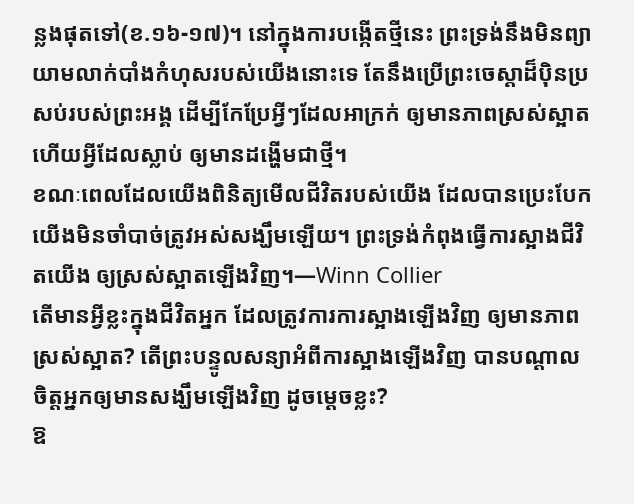ន្លងផុតទៅ(ខ.១៦-១៧)។ នៅក្នុងការបង្កើតថ្មីនេះ ព្រះទ្រង់នឹងមិនព្យាយាមលាក់បាំងកំហុសរបស់យើងនោះទេ តែនឹងប្រើព្រះចេស្តាដ៏ប៉ិនប្រសប់របស់ព្រះអង្គ ដើម្បីកែប្រែអ្វីៗដែលអាក្រក់ ឲ្យមានភាពស្រស់ស្អាត ហើយអ្វីដែលស្លាប់ ឲ្យមានដង្ហើមជាថ្មី។
ខណៈពេលដែលយើងពិនិត្យមើលជីវិតរបស់យើង ដែលបានប្រេះបែក យើងមិនចាំបាច់ត្រូវអស់សង្ឃឹមឡើយ។ ព្រះទ្រង់កំពុងធ្វើការស្អាងជីវិតយើង ឲ្យស្រស់ស្អាតឡើងវិញ។—Winn Collier
តើមានអ្វីខ្លះក្នុងជីវិតអ្នក ដែលត្រូវការការស្អាងឡើងវិញ ឲ្យមានភាពស្រស់ស្អាត? តើព្រះបន្ទូលសន្យាអំពីការស្អាងឡើងវិញ បានបណ្តាលចិត្តអ្នកឲ្យមានសង្ឃឹមឡើងវិញ ដូចម្តេចខ្លះ?
ឱ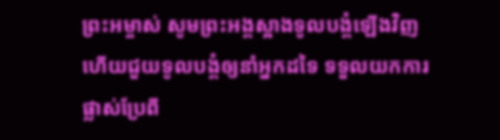ព្រះអម្ចាស់ សូមព្រះអង្គស្អាងទូលបង្គំឡើងវិញ ហើយជួយទូលបង្គំឲ្យនាំអ្នកដទៃ ទទួលយកការផ្លាស់ប្រែពី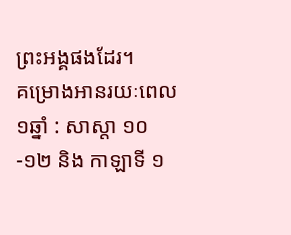ព្រះអង្គផងដែរ។
គម្រោងអានរយៈពេល១ឆ្នាំ : សាស្តា ១០-១២ និង កាឡាទី ១